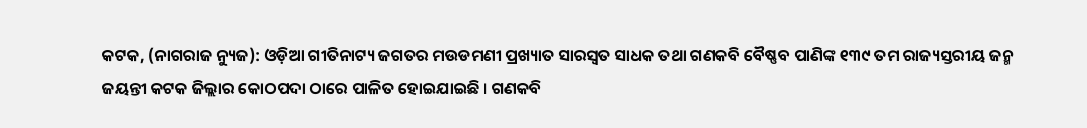କଟକ, (ନାଗରାଜ ନ୍ୟୁଜ): ଓଡ଼ିଆ ଗୀତିନାଟ୍ୟ ଜଗତର ମଉଡମଣୀ ପ୍ରଖ୍ୟାତ ସାରସ୍ୱତ ସାଧକ ତଥା ଗଣକବି ବୈଷ୍ଣବ ପାଣିଙ୍କ ୧୩୯ ତମ ରାଜ୍ୟସ୍ତରୀୟ ଜନ୍ମ ଜୟନ୍ତୀ କଟକ ଜିଲ୍ଲାର କୋଠପଦା ଠାରେ ପାଳିତ ହୋଇଯାଇଛି । ଗଣକବି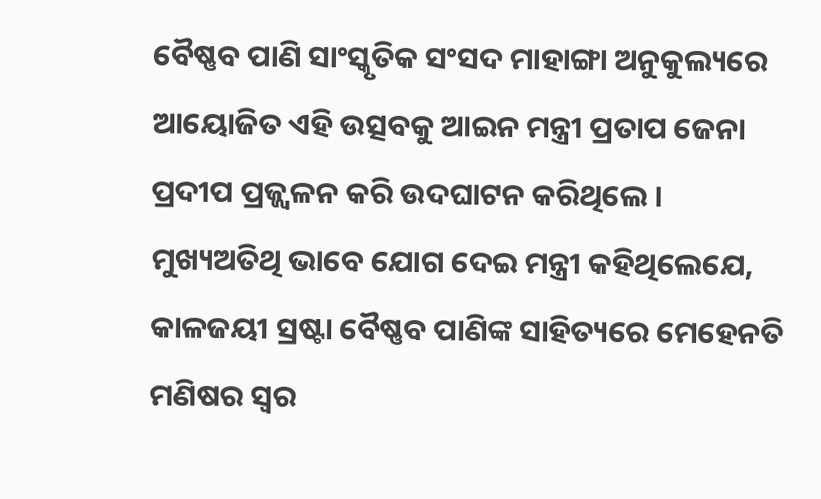ବୈଷ୍ଣବ ପାଣି ସାଂସ୍କୃତିକ ସଂସଦ ମାହାଙ୍ଗା ଅନୁକୁଲ୍ୟରେ ଆୟୋଜିତ ଏହି ଉତ୍ସବକୁ ଆଇନ ମନ୍ତ୍ରୀ ପ୍ରତାପ ଜେନା ପ୍ରଦୀପ ପ୍ରଜ୍ଜ୍ୱଳନ କରି ଉଦଘାଟନ କରିଥିଲେ । ମୁଖ୍ୟଅତିଥି ଭାବେ ଯୋଗ ଦେଇ ମନ୍ତ୍ରୀ କହିଥିଲେଯେ, କାଳଜୟୀ ସ୍ରଷ୍ଟା ବୈଷ୍ଣବ ପାଣିଙ୍କ ସାହିତ୍ୟରେ ମେହେନତି ମଣିଷର ସ୍ୱର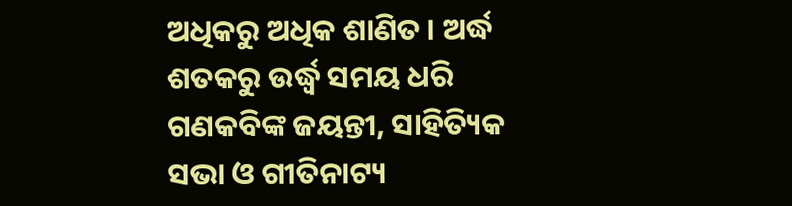ଅଧିକରୁ ଅଧିକ ଶାଣିତ । ଅର୍ଦ୍ଧ ଶତକରୁ ଉର୍ଦ୍ଧ୍ଵ ସମୟ ଧରି ଗଣକବିଙ୍କ ଜୟନ୍ତୀ, ସାହିତ୍ୟିକ ସଭା ଓ ଗୀତିନାଟ୍ୟ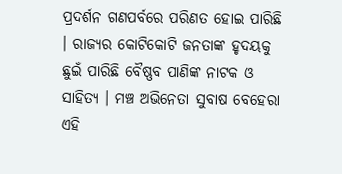ପ୍ରଦର୍ଶନ ଗଣପର୍ବରେ ପରିଣତ ହୋଇ ପାରିଛି । ରାଜ୍ୟର କୋଟିକୋଟି ଜନତାଙ୍କ ହୃଦୟକୁ ଛୁଇଁ ପାରିଛି ବୈଷ୍ଣବ ପାଣିଙ୍କ ନାଟକ ଓ ସାହିତ୍ୟ । ମଞ୍ଚ ଅଭିନେତା ସୁବାଷ ବେହେରା ଏହି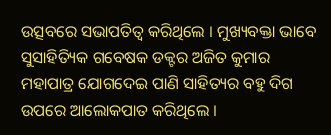ଉତ୍ସବରେ ସଭାପତିତ୍ୱ କରିଥିଲେ । ମୁଖ୍ୟବକ୍ତା ଭାବେ ସୁସାହିତ୍ୟିକ ଗବେଷକ ଡକ୍ଟର ଅଜିତ କୁମାର ମହାପାତ୍ର ଯୋଗଦେଇ ପାଣି ସାହିତ୍ୟର ବହୁ ଦିଗ ଉପରେ ଆଲୋକପାତ କରିଥିଲେ ।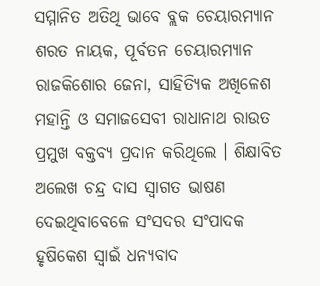ସମ୍ମାନିତ ଅତିଥି ଭାବେ ବ୍ଲକ ଚେୟାରମ୍ୟାନ ଶରତ ନାୟକ, ପୂର୍ବତନ ଚେୟାରମ୍ୟାନ ରାଜକିଶୋର ଜେନା, ସାହିତ୍ୟିକ ଅଖିଳେଶ ମହାନ୍ତି ଓ ସମାଜସେବୀ ରାଧାନାଥ ରାଉତ ପ୍ରମୁଖ ବକ୍ତବ୍ୟ ପ୍ରଦାନ କରିଥିଲେ । ଶିକ୍ଷାବିତ ଅଲେଖ ଚନ୍ଦ୍ର ଦାସ ସ୍ୱାଗତ ଭାଷଣ ଦେଇଥିବାବେଳେ ସଂସଦର ସଂପାଦକ ହୃଷିକେଶ ସ୍ୱାଇଁ ଧନ୍ୟବାଦ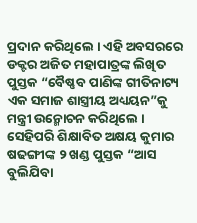ପ୍ରଦାନ କରିଥିଲେ । ଏହି ଅବସରରେ ଡକ୍ଟର ଅଜିତ ମହାପାତ୍ରଙ୍କ ଲିଖିତ ପୁସ୍ତକ “ବୈଷ୍ଣବ ପାଣିଙ୍କ ଗୀତିନାଟ୍ୟ ଏକ ସମାଜ ଶାସ୍ତ୍ରୀୟ ଅଧ୍ୟୟନ”କୁ ମନ୍ତ୍ରୀ ଉନ୍ମୋଚନ କରିଥିଲେ । ସେହିପରି ଶିକ୍ଷାବିତ ଅକ୍ଷୟ କୁମାର ଷଢଙ୍ଗୀଙ୍କ ୨ ଖଣ୍ଡ ପୁସ୍ତକ “ଆସ ବୁଲିଯିବା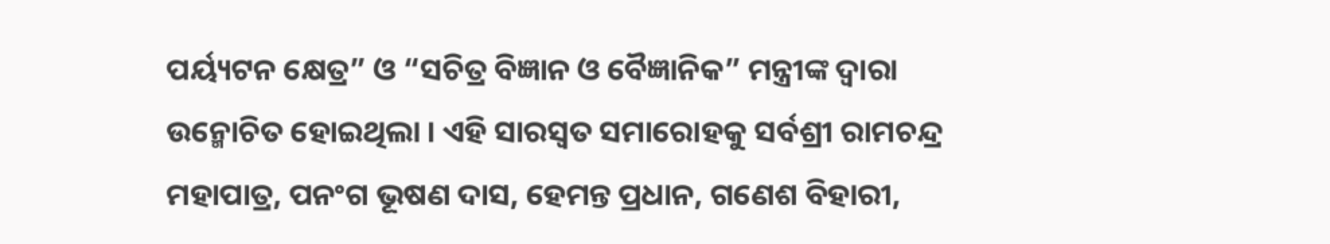ପର୍ୟ୍ୟଟନ କ୍ଷେତ୍ର” ଓ “ସଚିତ୍ର ବିଜ୍ଞାନ ଓ ବୈଜ୍ଞାନିକ” ମନ୍ତ୍ରୀଙ୍କ ଦ୍ୱାରା ଉନ୍ମୋଚିତ ହୋଇଥିଲା । ଏହି ସାରସ୍ୱତ ସମାରୋହକୁ ସର୍ବଶ୍ରୀ ରାମଚନ୍ଦ୍ର ମହାପାତ୍ର, ପନଂଗ ଭୂଷଣ ଦାସ, ହେମନ୍ତ ପ୍ରଧାନ, ଗଣେଶ ବିହାରୀ,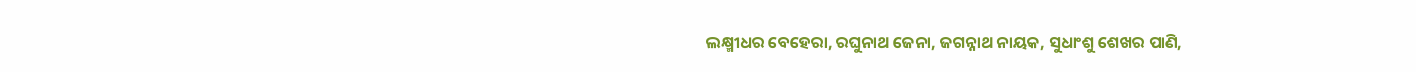ଲକ୍ଷ୍ମୀଧର ବେହେରା, ରଘୁନାଥ ଜେନା, ଜଗନ୍ନାଥ ନାୟକ, ସୁଧାଂଶୁ ଶେଖର ପାଣି,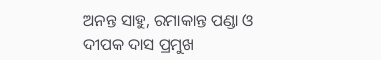ଅନନ୍ତ ସାହୁ, ରମାକାନ୍ତ ପଣ୍ଡା ଓ ଦୀପକ ଦାସ ପ୍ରମୁଖ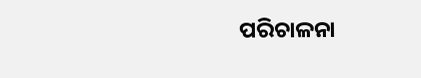ପରିଚାଳନା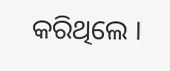କରିଥିଲେ ।